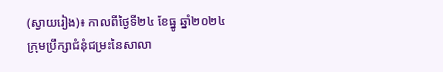(ស្វាយរៀង)៖ កាលពីថ្ងៃទី២៤ ខែធ្នូ ឆ្នាំ២០២៤ ក្រុមប្រឹក្សាជំនុំជម្រះនៃសាលា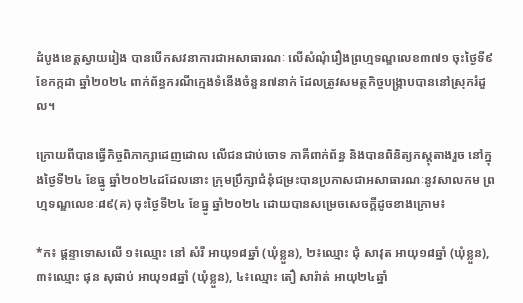ដំបូងខេត្តស្វាយរៀង បានបើកសវនាការជាអសាធារណៈ លើសំណុំរឿងព្រហ្មទណ្ឌលេខ៣៧១ ចុះថ្ងៃទី៩ ខែកក្កដា ឆ្នាំ២០២៤ ពាក់ព័ន្ធករណីក្មេងទំនើងចំនួន៧នាក់ ដែលត្រូវសមត្ថកិច្ចបង្ក្រាបបាននៅស្រុករំដួល។

ក្រោយពីបានធ្វើកិច្ចពិភាក្សាដេញដោល លើជនជាប់ចោទ ភាគីពាក់ព័ន្ធ និងបានពិនិត្យភស្តុតាងរួច នៅក្នុងថ្ងៃទី២៤ ខែធ្នូ ឆ្នាំ២០២៤ដដែលនោះ ក្រុមប្រឹក្សាជំនុំជម្រះបានប្រកាសជាអសាធារណៈនូវសាលកម ព្រហ្មទណ្ឌលេខៈ៨៩(គ) ចុះថ្ងៃទី២៤ ខែធ្នូ ឆ្នាំ២០២៤ ដោយបានសម្រេចសេចក្ដីដូចខាងក្រោម៖

*ក៖ ផ្តន្ទាទោសលើ ១៖ឈ្មោះ នៅ សំរី អាយុ១៨ឆ្នាំ (ឃុំខ្លួន), ២៖ឈ្មោះ ជុំ សាវុត អាយុ១៨ឆ្នាំ (ឃុំខ្លួន), ៣៖ឈ្មោះ ផុន សុផាប់ អាយុ១៨ឆ្នាំ (ឃុំខ្លួន), ៤៖ឈ្មោះ តឿ សារ៉ាត់ អាយុ២៤ឆ្នាំ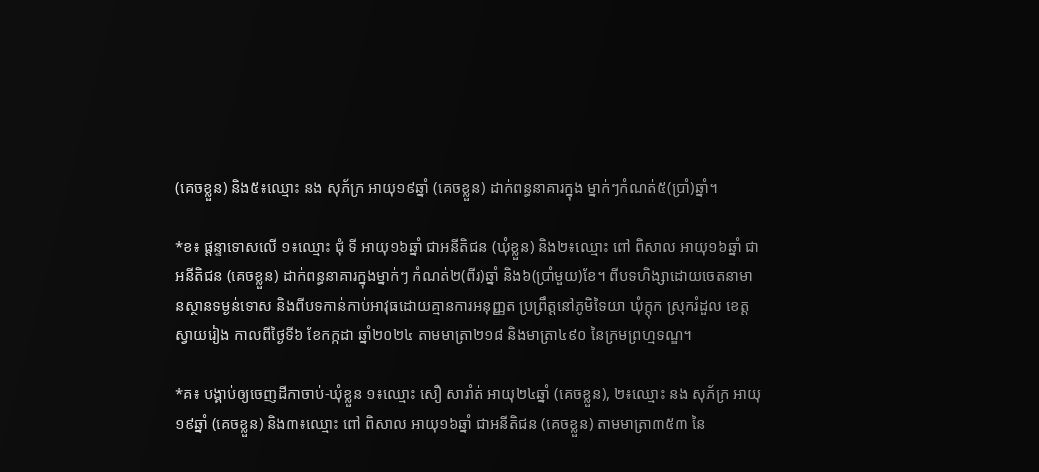(គេចខ្លួន) និង៥៖ឈ្មោះ នង សុភ័ក្រ អាយុ១៩ឆ្នាំ (គេចខ្លួន) ដាក់ពន្ធនាគារក្នុង ម្នាក់ៗកំណត់៥(ប្រាំ)ឆ្នាំ។

*ខ៖ ផ្តន្ទាទោសលើ ១៖ឈ្មោះ ជុំ ទី អាយុ១៦ឆ្នាំ ជាអនីតិជន (ឃុំខ្លួន) និង២៖ឈ្មោះ ពៅ ពិសាល អាយុ១៦ឆ្នាំ ជាអនីតិជន (គេចខ្លួន) ដាក់ពន្ធនាគារក្នុងម្នាក់ៗ កំណត់២(ពីរ)ឆ្នាំ និង៦(ប្រាំមួយ)ខែ។ ពីបទហិង្សាដោយចេតនាមានស្ថានទម្ងន់ទោស និងពីបទកាន់កាប់អាវុធដោយគ្មានការអនុញ្ញត ប្រព្រឹត្តនៅភូមិទៃយា ឃុំក្តុក ស្រុករំដួល ខេត្តស្វាយរៀង កាលពីថ្ងៃទី៦ ខែកក្កដា ឆ្នាំ២០២៤ តាមមាត្រា២១៨ និងមាត្រា៤៩០ នៃក្រមព្រហ្មទណ្ឌ។

*គ៖ បង្គាប់ឲ្យចេញដីកាចាប់-ឃុំខ្លួន ១៖ឈ្មោះ សឿ សារាំត់ អាយុ២៤ឆ្នាំ (គេចខ្លួន), ២៖ឈ្មោះ នង សុភ័ក្រ អាយុ១៩ឆ្នាំ (គេចខ្លួន) និង៣៖ឈ្មោះ ពៅ ពិសាល អាយុ១៦ឆ្នាំ ជាអនីតិជន (គេចខ្លួន) តាមមាត្រា៣៥៣ នៃ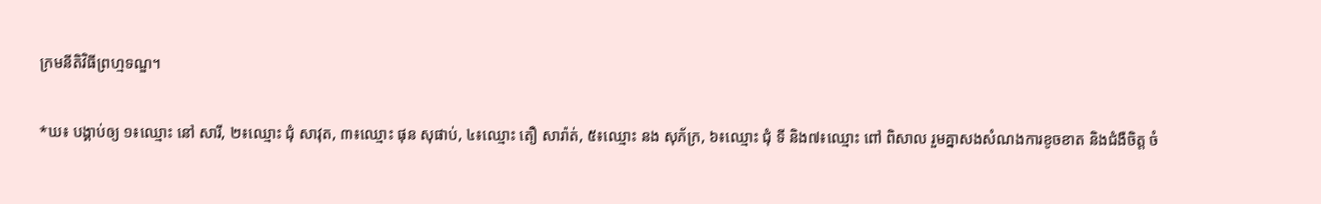ក្រមនីតិវិធីព្រហ្មទណ្ឌ។

*ឃ៖ បង្គាប់ឲ្យ ១៖ឈ្មោះ នៅ សារី, ២៖ឈ្មោះ ជុំ សាវុត, ៣៖ឈ្មោះ ផុន សុផាប់, ៤៖ឈ្មោះ តឿ សារ៉ាត់, ៥៖ឈ្មោះ នង សុភ័ក្រ, ៦៖ឈ្មោះ ជុំ ទី និង៧៖ឈ្មោះ ពៅ ពិសាល រួមគ្នាសងសំណងការខូចខាត និងជំងឺចិត្ត ចំ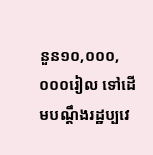នួន១០,០០០,០០០រៀល ទៅដើមបណ្តឹងរដ្ឋប្បវេ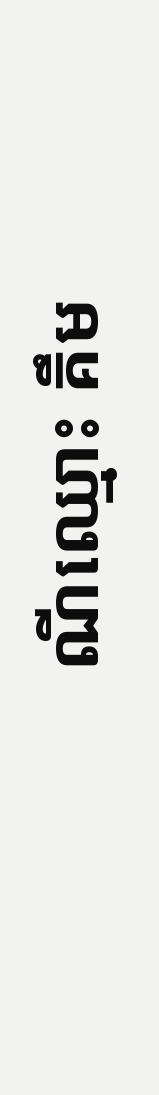ណីឈ្មោះ គឹម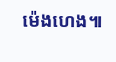ម៉េងហេង៕